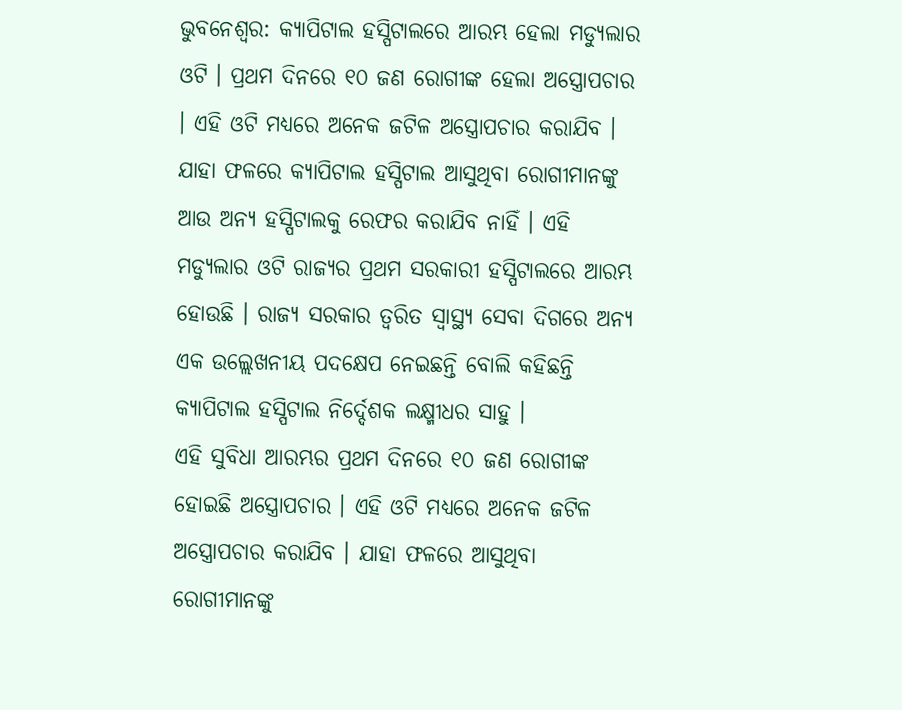ଭୁବନେଶ୍ବର: କ୍ୟାପିଟାଲ ହସ୍ପିଟାଲରେ ଆରମ୍ଭ ହେଲା ମଡ୍ୟୁଲାର ଓଟି । ପ୍ରଥମ ଦିନରେ ୧୦ ଜଣ ରୋଗୀଙ୍କ ହେଲା ଅସ୍ତ୍ରୋପଚାର । ଏହି ଓଟି ମଧ୍ୟରେ ଅନେକ ଜଟିଳ ଅସ୍ତ୍ରୋପଚାର କରାଯିବ । ଯାହା ଫଳରେ କ୍ୟାପିଟାଲ ହସ୍ପିଟାଲ ଆସୁଥିବା ରୋଗୀମାନଙ୍କୁ ଆଉ ଅନ୍ୟ ହସ୍ପିଟାଲକୁ ରେଫର କରାଯିବ ନାହିଁ । ଏହି ମଡ୍ୟୁଲାର ଓଟି ରାଜ୍ୟର ପ୍ରଥମ ସରକାରୀ ହସ୍ପିଟାଲରେ ଆରମ୍ଭ ହୋଉଛି । ରାଜ୍ୟ ସରକାର ତ୍ଵରିତ ସ୍ବାସ୍ଥ୍ୟ ସେବା ଦିଗରେ ଅନ୍ୟ ଏକ ଉଲ୍ଲେଖନୀୟ ପଦକ୍ଷେପ ନେଇଛନ୍ତି ବୋଲି କହିଛନ୍ତି କ୍ୟାପିଟାଲ ହସ୍ପିଟାଲ ନିର୍ଦ୍ଦେଶକ ଲକ୍ଷ୍ମୀଧର ସାହୁ ।
ଏହି ସୁବିଧା ଆରମ୍ଭର ପ୍ରଥମ ଦିନରେ ୧୦ ଜଣ ରୋଗୀଙ୍କ ହୋଇଛି ଅସ୍ତ୍ରୋପଚାର । ଏହି ଓଟି ମଧ୍ୟରେ ଅନେକ ଜଟିଳ ଅସ୍ତ୍ରୋପଚାର କରାଯିବ । ଯାହା ଫଳରେ ଆସୁଥିବା ରୋଗୀମାନଙ୍କୁ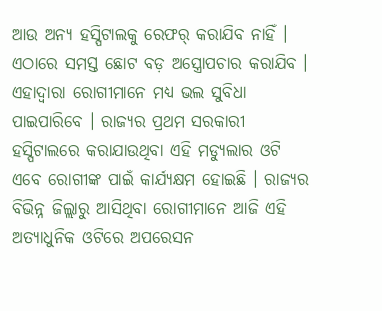ଆଉ ଅନ୍ୟ ହସ୍ପିଟାଲକୁ ରେଫର୍ କରାଯିବ ନାହିଁ । ଏଠାରେ ସମସ୍ତ ଛୋଟ ବଡ଼ ଅସ୍ତ୍ରୋପଚାର କରାଯିବ । ଏହାଦ୍ବାରା ରୋଗୀମାନେ ମଧ୍ୟ ଭଲ ସୁବିଧା ପାଇପାରିବେ । ରାଜ୍ୟର ପ୍ରଥମ ସରକାରୀ ହସ୍ପିଟାଲରେ କରାଯାଉଥିବା ଏହି ମଡ୍ୟୁଲାର ଓଟି ଏବେ ରୋଗୀଙ୍କ ପାଇଁ କାର୍ଯ୍ୟକ୍ଷମ ହୋଇଛି । ରାଜ୍ୟର ବିଭିନ୍ନ ଜିଲ୍ଲାରୁ ଆସିଥିବା ରୋଗୀମାନେ ଆଜି ଏହି ଅତ୍ୟାଧୁନିକ ଓଟିରେ ଅପରେସନ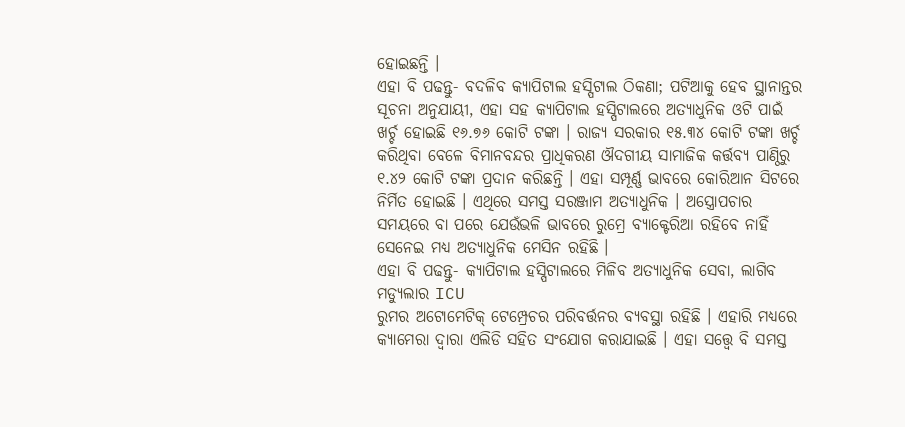ହୋଇଛନ୍ତି ।
ଏହା ବି ପଢନ୍ତୁ- ବଦଳିବ କ୍ୟାପିଟାଲ ହସ୍ପିଟାଲ ଠିକଣା; ପଟିଆକୁ ହେବ ସ୍ଥାନାନ୍ତର
ସୂଚନା ଅନୁଯାୟୀ, ଏହା ସହ କ୍ୟାପିଟାଲ ହସ୍ପିଟାଲରେ ଅତ୍ୟାଧୁନିକ ଓଟି ପାଇଁ ଖର୍ଚ୍ଚ ହୋଇଛି ୧୬.୭୬ କୋଟି ଟଙ୍କା । ରାଜ୍ୟ ସରକାର ୧୫.୩୪ କୋଟି ଟଙ୍କା ଖର୍ଚ୍ଚ କରିଥିବା ବେଳେ ବିମାନବନ୍ଦର ପ୍ରାଧିକରଣ ଔଦଗୀୟ ସାମାଜିକ କର୍ତ୍ତବ୍ୟ ପାଣ୍ଠିରୁ ୧.୪୨ କୋଟି ଟଙ୍କା ପ୍ରଦାନ କରିଛନ୍ତି । ଏହା ସମ୍ପୂର୍ଣ୍ଣ ଭାବରେ କୋରିଆନ ସିଟରେ ନିର୍ମିତ ହୋଇଛି । ଏଥିରେ ସମସ୍ତ ସରଞ୍ଜାମ ଅତ୍ୟାଧୁନିକ । ଅସ୍ତ୍ରୋପଚାର ସମୟରେ ବା ପରେ ଯେଉଁଭଳି ଭାବରେ ରୁମ୍ରେ ବ୍ୟାକ୍ଟେରିଆ ରହିବେ ନାହିଁ ସେନେଇ ମଧ୍ୟ ଅତ୍ୟାଧୁନିକ ମେସିନ ରହିଛି ।
ଏହା ବି ପଢନ୍ତୁ- କ୍ୟାପିଟାଲ ହସ୍ପିଟାଲରେ ମିଳିବ ଅତ୍ୟାଧୁନିକ ସେବା, ଲାଗିବ ମଡ୍ୟୁଲାର ICU
ରୁମର ଅଟୋମେଟିକ୍ ଟେମ୍ପ୍ରେଚର ପରିବର୍ତ୍ତନର ବ୍ୟବସ୍ଥା ରହିଛି । ଏହାରି ମଧ୍ୟରେ କ୍ୟାମେରା ଦ୍ଵାରା ଏଲିଡି ସହିତ ସଂଯୋଗ କରାଯାଇଛି । ଏହା ସତ୍ତ୍ବେ ବି ସମସ୍ତ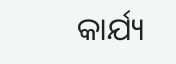କାର୍ଯ୍ୟ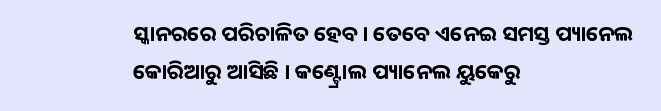ସ୍କାନରରେ ପରିଚାଳିତ ହେବ । ତେବେ ଏନେଇ ସମସ୍ତ ପ୍ୟାନେଲ କୋରିଆରୁ ଆସିଛି । କଣ୍ଟ୍ରୋଲ ପ୍ୟାନେଲ ୟୁକେରୁ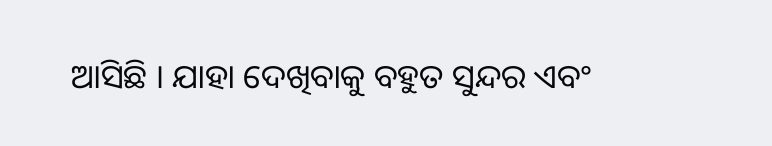ଆସିଛି । ଯାହା ଦେଖିବାକୁ ବହୁତ ସୁନ୍ଦର ଏବଂ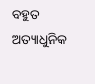ବହୁତ ଅତ୍ୟାଧୁନିକ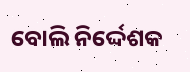ବୋଲି ନିର୍ଦ୍ଦେଶକ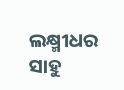ଲକ୍ଷ୍ମୀଧର ସାହୁ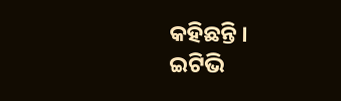କହିଛନ୍ତି ।
ଇଟିଭି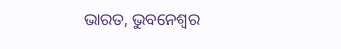ଭାରତ, ଭୁବନେଶ୍ବର